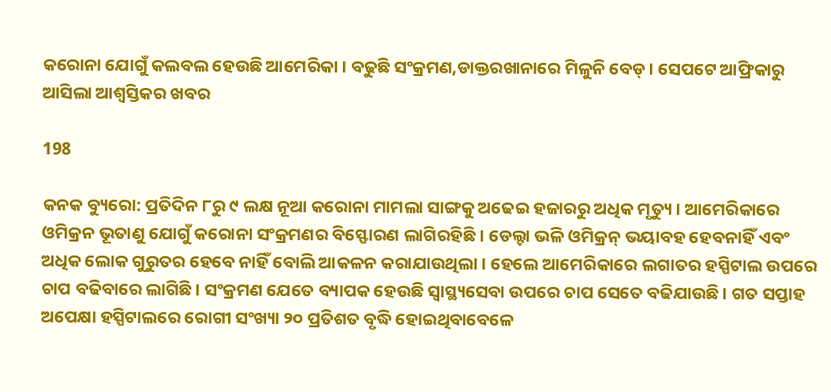କରୋନା ଯୋଗୁଁ କଲବଲ ହେଉଛି ଆମେରିକା । ବଢୁଛି ସଂକ୍ରମଣ,ଡାକ୍ତରଖାନାରେ ମିଳୁନି ବେଡ୍ । ସେପଟେ ଆଫ୍ରିକାରୁ ଆସିଲା ଆଶ୍ୱସ୍ତିକର ଖବର

198

କନକ ବ୍ୟୁରୋ: ପ୍ରତିଦିନ ୮ରୁ ୯ ଲକ୍ଷ ନୂଆ କରୋନା ମାମଲା ସାଙ୍ଗକୁ ଅଢେଇ ହଜାରରୁ ଅଧିକ ମୃତ୍ୟୁ । ଆମେରିକାରେ ଓମିକ୍ରନ ଭୂତାଣୁ ଯୋଗୁଁ କରୋନା ସଂକ୍ରମଣର ବିସ୍ଫୋରଣ ଲାଗିରହିଛି । ଡେଲ୍ଟା ଭଳି ଓମିକ୍ରନ୍ ଭୟାବହ ହେବନାହିଁ ଏବଂ ଅଧିକ ଲୋକ ଗୁରୁତର ହେବେ ନାହିଁ ବୋଲି ଆକଳନ କରାଯାଉଥିଲା । ହେଲେ ଆମେରିକାରେ ଲଗାତର ହସ୍ପିଟାଲ ଉପରେ ଚାପ ବଢିବାରେ ଲାଗିଛି । ସଂକ୍ରମଣ ଯେତେ ବ୍ୟାପକ ହେଉଛି ସ୍ୱାସ୍ଥ୍ୟସେବା ଉପରେ ଚାପ ସେତେ ବଢିଯାଉଛି । ଗତ ସପ୍ତାହ ଅପେକ୍ଷା ହସ୍ପିଟାଲରେ ରୋଗୀ ସଂଖ୍ୟା ୨୦ ପ୍ରତିଶତ ବୃଦ୍ଧି ହୋଇଥିବାବେଳେ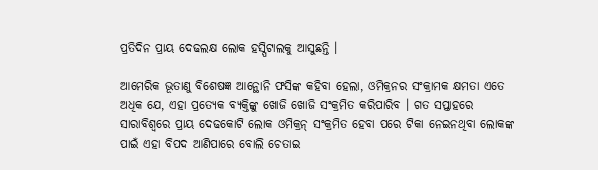ପ୍ରତିଦିନ ପ୍ରାୟ ଦେଢଲକ୍ଷ ଲୋକ ହସ୍ପିଟାଲକୁ ଆସୁଛନ୍ତି ।

ଆମେରିକ ଭୂତାଣୁ ବିଶେଷଜ୍ଞ ଆନ୍ଥୋନି ଫସିଙ୍କ କହିବା ହେଲା, ଓମିକ୍ରନର ସଂକ୍ରାମକ କ୍ଷମତା ଏତେ ଅଧିକ ଯେ, ଏହା ପ୍ରତ୍ୟେକ ବ୍ୟକ୍ତିଙ୍କୁ ଖୋଜି ଖୋଜି ସଂକ୍ରମିତ କରିପାରିବ । ଗତ ସପ୍ତାହରେ ସାରାବିଶ୍ୱରେ ପ୍ରାୟ ଦେଢକୋଟି ଲୋକ ଓମିକ୍ରନ୍ ସଂକ୍ରମିତ ହେବା ପରେ ଟିକା ନେଇନଥିବା ଲୋକଙ୍କ ପାଇଁ ଏହା ବିପଦ ଆଣିପାରେ ବୋଲି ଚେତାଇ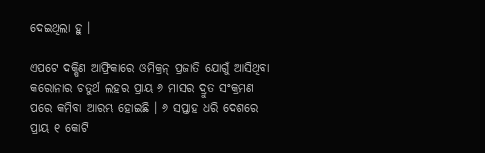ଦେଇଥିଲା ହୁ ।

ଏପଟେ ଦକ୍ଷିଣ ଆଫ୍ରିକାରେ ଓମିକ୍ରନ୍ ପ୍ରଜାତି ଯୋଗୁଁ ଆସିଥିବା କରୋନାର ଚତୁର୍ଥ ଲହର ପ୍ରାୟ ୬ ମାସର ଦ୍ରୁତ ସଂକ୍ରମଣ ପରେ କମିବା ଆରମ୍ଭ ହୋଇଛି । ୬ ସପ୍ତାହ ଧରି ଦେଶରେ ପ୍ରାୟ ୧ କୋଟି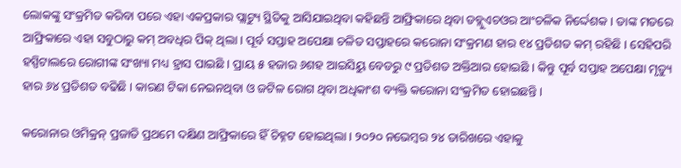ଲୋକଙ୍କୁ ସଂକ୍ରମିତ କରିବା ପରେ ଏହା ଏକପ୍ରକାର ପ୍ଲାଟ୍ୟୁ ସ୍ଥିତିକୁ ଆସିଯାଇଥିବା କହିଛନ୍ତି ଆଫ୍ରିକାରେ ଥିବା ଡବ୍ଲୁଏଚଓର ଆଂଚଳିକ ନିର୍ଦ୍ଦେଶକ । ତାଙ୍କ ମତରେ ଆଫ୍ରିକାରେ ଏହା ସବୁଠାରୁ କମ୍ ଅବଧିର ପିକ୍ ଥିଲା । ପୂର୍ବ ସପ୍ତାହ ଅପେକ୍ଷା ଚଳିତ ସପ୍ତାହରେ କରୋନା ସଂକ୍ରମଣ ହାର ୧୪ ପ୍ରତିଶତ କମ୍ ରହିଛି । ସେହିପରି ହସ୍ପିଟାଲରେ ରୋଗୀଙ୍କ ସଂଖ୍ୟା ମଧ୍ୟ ହ୍ରାସ ପାଇଛି । ପ୍ରାୟ ୫ ହଜାର ୬ଶହ ଆଇସିୟୁ ବେଡରୁ ୯ ପ୍ରତିଶତ ଅକ୍ତିଆର ହୋଇଛି । କିନ୍ତୁ ପୂର୍ବ ସପ୍ତାହ ଅପେକ୍ଷା ମୃତ୍ୟୁ ହାର ୬୪ ପ୍ରତିଶତ ବଢିଛି । କାରଣ ଟିକା ନେଇନଥିବା ଓ ଜଟିଳ ରୋଗ ଥିବା ଅଧିକାଂଶ ବ୍ୟକ୍ତି କରୋନା ସଂକ୍ରମିତ ହୋଇଛନ୍ତି ।

କରୋନାର ଓମିକ୍ରନ୍ ପ୍ରଜାତି ପ୍ରଥମେ ଦକ୍ଷିଣ ଆଫ୍ରିକାରେ ହିଁ ଚିହ୍ନଟ ହୋଇଥିଲା । ୨୦୨୦ ନଭେମ୍ବର ୨୪ ତାରିଖରେ ଏହାକୁ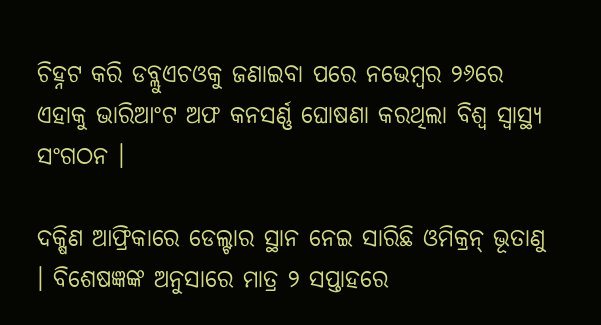ଚିହ୍ନଟ କରି ଡବ୍ଲୁଏଚଓକୁ ଜଣାଇବା ପରେ ନଭେମ୍ବର ୨୬ରେ ଏହାକୁ ଭାରିଆଂଟ ଅଫ କନସର୍ଣ୍ଣ ଘୋଷଣା କରଥିଲା ବିଶ୍ୱ ସ୍ୱାସ୍ଥ୍ୟ ସଂଗଠନ ।

ଦକ୍ଷିଣ ଆଫ୍ରିକାରେ ଡେଲ୍ଟାର ସ୍ଥାନ ନେଇ ସାରିଛି ଓମିକ୍ରନ୍ ଭୂତାଣୁ । ବିଶେଷଜ୍ଞଙ୍କ ଅନୁସାରେ ମାତ୍ର ୨ ସପ୍ତାହରେ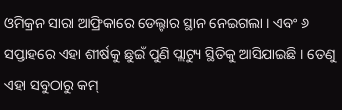ଓମିକ୍ରନ ସାରା ଆଫ୍ରିକାରେ ଡେଲ୍ଟାର ସ୍ଥାନ ନେଇଗଲା । ଏବଂ ୬ ସପ୍ତାହରେ ଏହା ଶୀର୍ଷକୁ ଛୁଇଁ ପୁଣି ପ୍ଲାଟ୍ୟୁ ସ୍ଥିତିକୁ ଆସିଯାଇଛି । ତେଣୁ ଏହା ସବୁଠାରୁ କମ୍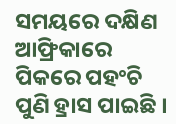ସମୟରେ ଦକ୍ଷିଣ ଆଫ୍ରିକାରେ ପିକରେ ପହଂଚି ପୁଣି ହ୍ରାସ ପାଇଛି ।